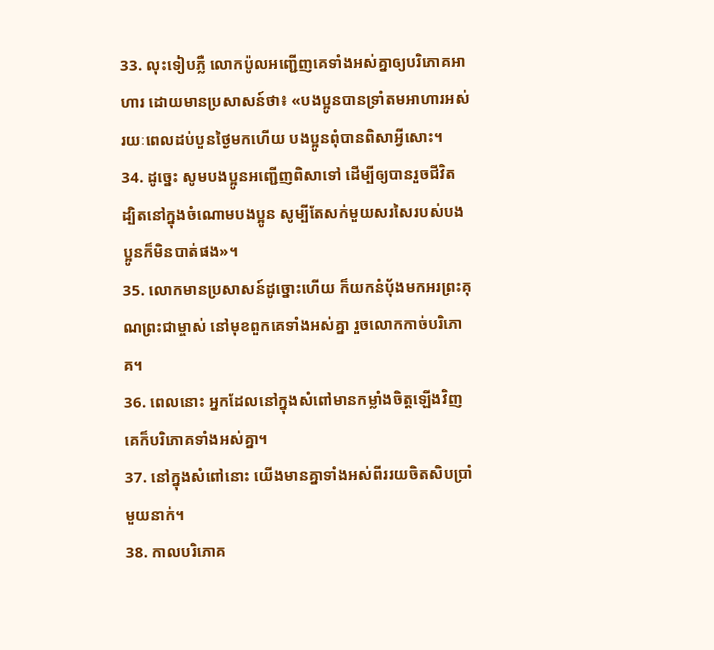33. លុះទៀបភ្លឺ លោកប៉ូលអញ្ជើញគេទាំងអស់គ្នាឲ្យបរិភោគអាហារ ដោយមានប្រសាសន៍ថា៖ «បងប្អូនបានទ្រាំតមអាហារអស់រយៈពេលដប់បួនថ្ងៃមកហើយ បងប្អូនពុំបានពិសាអ្វីសោះ។
34. ដូច្នេះ សូមបងប្អូនអញ្ជើញពិសាទៅ ដើម្បីឲ្យបានរួចជីវិត ដ្បិតនៅក្នុងចំណោមបងប្អូន សូម្បីតែសក់មួយសរសៃរបស់បងប្អូនក៏មិនបាត់ផង»។
35. លោកមានប្រសាសន៍ដូច្នោះហើយ ក៏យកនំប៉័ងមកអរព្រះគុណព្រះជាម្ចាស់ នៅមុខពួកគេទាំងអស់គ្នា រួចលោកកាច់បរិភោគ។
36. ពេលនោះ អ្នកដែលនៅក្នុងសំពៅមានកម្លាំងចិត្តឡើងវិញ គេក៏បរិភោគទាំងអស់គ្នា។
37. នៅក្នុងសំពៅនោះ យើងមានគ្នាទាំងអស់ពីររយចិតសិបប្រាំមួយនាក់។
38. កាលបរិភោគ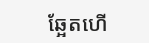ឆ្អែតហើ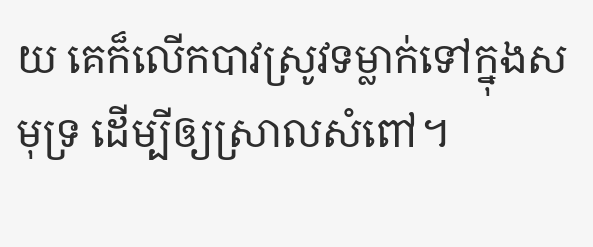យ គេក៏លើកបាវស្រូវទម្លាក់ទៅក្នុងសមុទ្រ ដើម្បីឲ្យស្រាលសំពៅ។